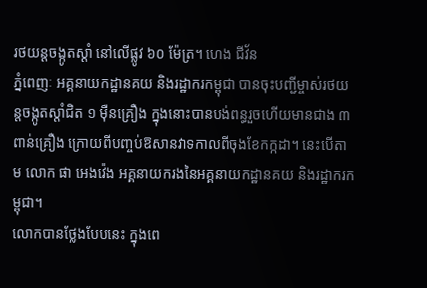រថយន្តចង្កូតស្ដាំ នៅលើផ្លូវ ៦០ ម៉ែត្រ។ ហេង ជីវ័ន
ភ្នំពេញៈ អគ្គនាយកដ្ឋានគយ និងរដ្ឋាករកម្ពុជា បានចុះបញ្ជីម្ចាស់រថយន្តចង្កូតស្ដាំជិត ១ ម៉ឺនគ្រឿង ក្នុងនោះបានបង់ពន្ធរួចហើយមានជាង ៣ ពាន់គ្រឿង ក្រោយពីបញ្ចប់ឱសានវាទកាលពីចុងខែកក្កដា។ នេះបើតាម លោក ផា អេងវ៉េង អគ្គនាយករងនៃអគ្គនាយកដ្ឋានគយ និងរដ្ឋាករកម្ពុជា។
លោកបានថ្លែងបែបនេះ ក្នុងពេ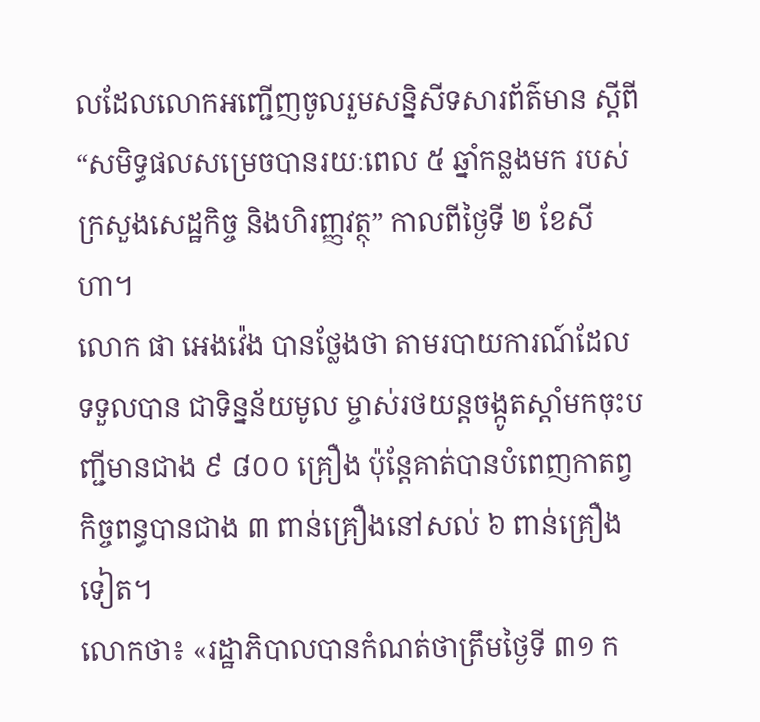លដែលលោកអញ្ជើញចូលរួមសន្និសីទសារព័ត៌មាន ស្ដីពី “សមិទ្ធផលសម្រេចបានរយៈពេល ៥ ឆ្នាំកន្លងមក របស់ក្រសួងសេដ្ឋកិច្ច និងហិរញ្ញវត្ថុ” កាលពីថ្ងៃទី ២ ខែសីហា។
លោក ផា អេងវ៉េង បានថ្លែងថា តាមរបាយការណ៍ដែលទទួលបាន ជាទិន្នន័យមូល ម្ចាស់រថយន្តចង្កូតស្តាំមកចុះបញ្ជីមានជាង ៩ ៨០០ គ្រឿង ប៉ុន្តែគាត់បានបំពេញកាតព្វកិច្ចពន្ធបានជាង ៣ ពាន់គ្រឿងនៅសល់ ៦ ពាន់គ្រឿងទៀត។
លោកថា៖ «រដ្ឋាភិបាលបានកំណត់ថាត្រឹមថ្ងៃទី ៣១ ក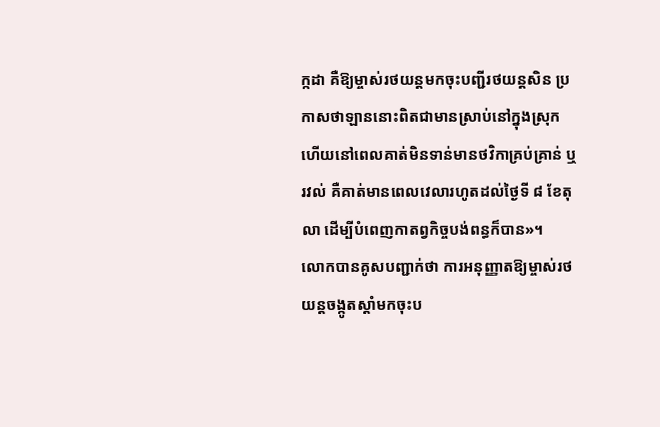ក្កដា គឺឱ្យម្ចាស់រថយន្តមកចុះបញ្ជីរថយន្តសិន ប្រកាសថាឡាននោះពិតជាមានស្រាប់នៅក្នុងស្រុក ហើយនៅពេលគាត់មិនទាន់មានថវិកាគ្រប់គ្រាន់ ឬរវល់ គឺគាត់មានពេលវេលារហូតដល់ថ្ងៃទី ៨ ខែតុលា ដើម្បីបំពេញកាតព្វកិច្ចបង់ពន្ធក៏បាន»។
លោកបានគូសបញ្ជាក់ថា ការអនុញ្ញាតឱ្យម្ចាស់រថយន្តចង្កូតស្តាំមកចុះប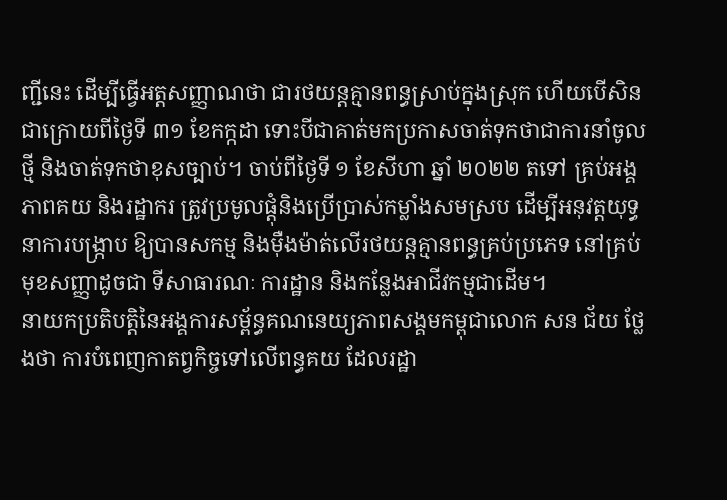ញ្ជីនេះ ដើម្បីធ្វើអត្តសញ្ញាណថា ជារថយន្តគ្មានពន្ធស្រាប់ក្នុងស្រុក ហើយបើសិនជាក្រោយពីថ្ងៃទី ៣១ ខែកក្កដា ទោះបីជាគាត់មកប្រកាសចាត់ទុកថាជាការនាំចូលថ្មី និងចាត់ទុកថាខុសច្បាប់។ ចាប់ពីថ្ងៃទី ១ ខែសីហា ឆ្នាំ ២០២២ តទៅ គ្រប់អង្គភាពគយ និងរដ្ឋាករ ត្រូវប្រមូលផ្ដុំនិងប្រើប្រាស់កម្លាំងសមស្រប ដើម្បីអនុវត្តយុទ្ធនាការបង្ក្រាប ឱ្យបានសកម្ម និងម៉ឺងម៉ាត់លើរថយន្តគ្មានពន្ធគ្រប់ប្រភេទ នៅគ្រប់មុខសញ្ញាដូចជា ទីសាធារណៈ ការដ្ឋាន និងកន្លែងអាជីវកម្មជាដើម។
នាយកប្រតិបត្តិនៃអង្គការសម្ព័ន្ធគណនេយ្យភាពសង្គមកម្ពុជាលោក សន ជ័យ ថ្លែងថា ការបំពេញកាតព្វកិច្ចទៅលើពន្ធគយ ដែលរដ្ឋា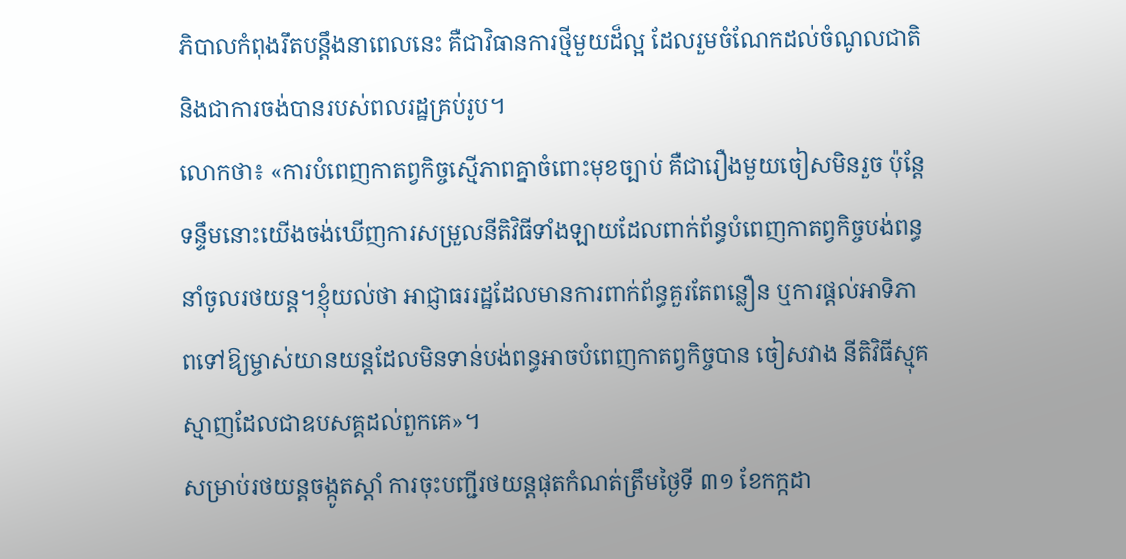ភិបាលកំពុងរឹតបន្តឹងនាពេលនេះ គឺជាវិធានការថ្មីមួយដ៏ល្អ ដែលរួមចំណែកដល់ចំណូលជាតិ និងជាការចង់បានរបស់ពលរដ្ឋគ្រប់រូប។
លោកថា៖ «ការបំពេញកាតព្វកិច្ចស្មើភាពគ្នាចំពោះមុខច្បាប់ គឺជារឿងមួយចៀសមិនរួច ប៉ុន្តែទន្ទឹមនោះយើងចង់ឃើញការសម្រួលនីតិវិធីទាំងឡាយដែលពាក់ព័ន្ធបំពេញកាតព្វកិច្ចបង់ពន្ធនាំចូលរថយន្ត។ខ្ញុំយល់ថា អាជ្ញាធររដ្ឋដែលមានការពាក់ព័ន្ធគួរតែពន្លឿន ឬការផ្តល់អាទិភាពទៅឱ្យម្ចាស់យានយន្តដែលមិនទាន់បង់ពន្ធអាចបំពេញកាតព្វកិច្ចបាន ចៀសវាង នីតិវិធីស្មុគស្មាញដែលជាឧបសគ្គដល់ពួកគេ»។
សម្រាប់រថយន្តចង្កូតស្តាំ ការចុះបញ្ជីរថយន្តផុតកំណត់ត្រឹមថ្ងៃទី ៣១ ខែកក្កដា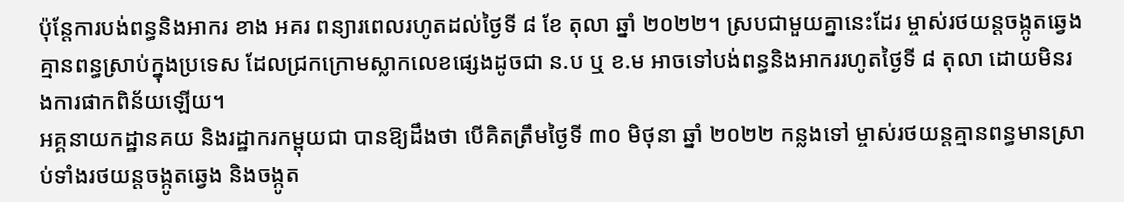ប៉ុន្តែការបង់ពន្ធនិងអាករ ខាង អគរ ពន្យារពេលរហូតដល់ថ្ងៃទី ៨ ខែ តុលា ឆ្នាំ ២០២២។ ស្របជាមួយគ្នានេះដែរ ម្ចាស់រថយន្តចង្កូតឆ្វេងគ្មានពន្ធស្រាប់ក្នុងប្រទេស ដែលជ្រកក្រោមស្លាកលេខផ្សេងដូចជា ន.ប ឬ ខ.ម អាចទៅបង់ពន្ធនិងអាកររហូតថ្ងៃទី ៨ តុលា ដោយមិនរងការផាកពិន័យឡើយ។
អគ្គនាយកដ្ឋានគយ និងរដ្ឋាករកម្ពុយជា បានឱ្យដឹងថា បើគិតត្រឹមថ្ងៃទី ៣០ មិថុនា ឆ្នាំ ២០២២ កន្លងទៅ ម្ចាស់រថយន្តគ្មានពន្ធមានស្រាប់ទាំងរថយន្តចង្កូតឆ្វេង និងចង្កូត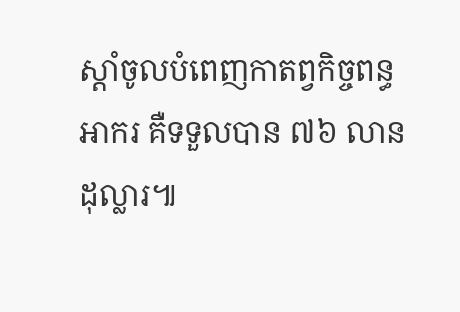ស្តាំចូលបំពេញកាតព្វកិច្ចពន្ធអាករ គឺទទួលបាន ៧៦ លានដុល្លារ៕